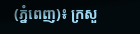(ភ្នំពេញ)៖ ក្រសួ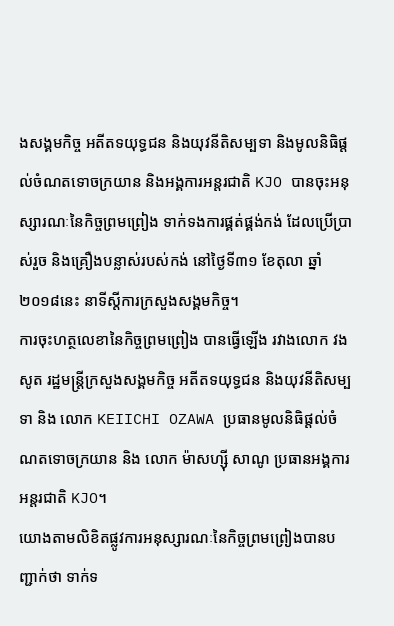ងសង្គមកិច្ច អតីតទយុទ្ធជន និងយុវនីតិសម្បទា និងមូលនិធិផ្តល់ចំណតទោចក្រយាន និងអង្គការអន្តរជាតិ KJO បានចុះអនុស្សារណៈនៃកិច្ចព្រមព្រៀង ទាក់ទងការផ្គត់ផ្គង់កង់ ដែលប្រើប្រាស់រួច និងគ្រឿងបន្លាស់របស់កង់ នៅថ្ងៃទី៣១ ខែតុលា ឆ្នាំ២០១៨នេះ នាទីស្តីការក្រសួងសង្គមកិច្ច។
ការចុះហត្ថលេខានៃកិច្ចព្រមព្រៀង បានធ្វើឡើង រវាងលោក វង សូត រដ្ឋមន្ត្រីក្រសួងសង្គមកិច្ច អតីតទយុទ្ធជន និងយុវនីតិសម្បទា និង លោក KEIICHI OZAWA ប្រធានមូលនិធិផ្តល់ចំណតទោចក្រយាន និង លោក ម៉ាសហ្ស៊ី សាណូ ប្រធានអង្គការអន្តរជាតិ KJO។
យោងតាមលិខិតផ្លូវការអនុស្សារណៈនៃកិច្ចព្រមព្រៀងបានបញ្ជាក់ថា ទាក់ទ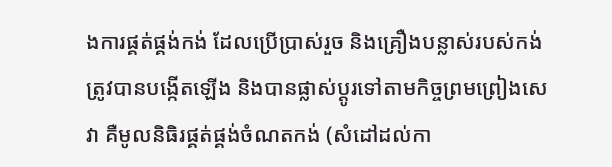ងការផ្គត់ផ្គង់កង់ ដែលប្រើប្រាស់រួច និងគ្រឿងបន្លាស់របស់កង់ ត្រូវបានបង្កើតឡើង និងបានផ្លាស់ប្តូរទៅតាមកិច្ចព្រមព្រៀងសេវា គឺមូលនិធិរផ្គត់ផ្គង់ចំណតកង់ (សំដៅដល់កា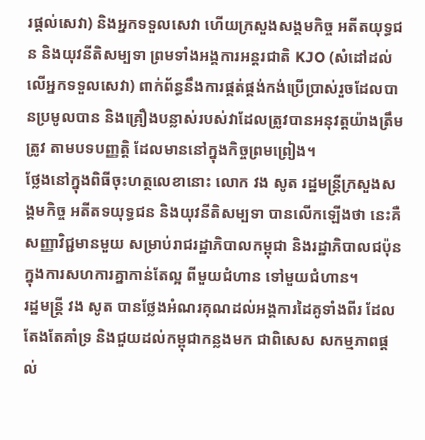រផ្តល់សេវា) និងអ្នកទទួលសេវា ហើយក្រសួងសង្គមកិច្ច អតីតយុទ្ធជន និងយុវនីតិសម្បទា ព្រមទាំងអង្គការអន្តរជាតិ KJO (សំដៅដល់លើអ្នកទទួលសេវា) ពាក់ព័ន្ធនឹងការផ្គត់ផ្គង់កង់ប្រើប្រាស់រួចដែលបានប្រមូលបាន និងគ្រឿងបន្លាស់របស់វាដែលត្រូវបានអនុវត្តយ៉ាងត្រឹមត្រូវ តាមបទបញ្ញត្តិ ដែលមាននៅក្នុងកិច្ចព្រមព្រៀង។
ថ្លែងនៅក្នុងពិធីចុះហត្ថលេខានោះ លោក វង សូត រដ្ឋមន្ត្រីក្រសួងសង្គមកិច្ច អតីតទយុទ្ធជន និងយុវនីតិសម្បទា បានលើកឡើងថា នេះគឺសញ្ញាវិជ្ជមានមួយ សម្រាប់រាជរដ្ឋាភិបាលកម្ពុជា និងរដ្ឋាភិបាលជប៉ុន ក្នុងការសហការគ្នាកាន់តែល្អ ពីមួយជំហាន ទៅមួយជំហាន។
រដ្ឋមន្ត្រី វង សូត បានថ្លែងអំណរគុណដល់អង្គការដៃគូទាំងពីរ ដែលតែងតែគាំទ្រ និងជួយដល់កម្ពុជាកន្លងមក ជាពិសេស សកម្មភាពផ្តល់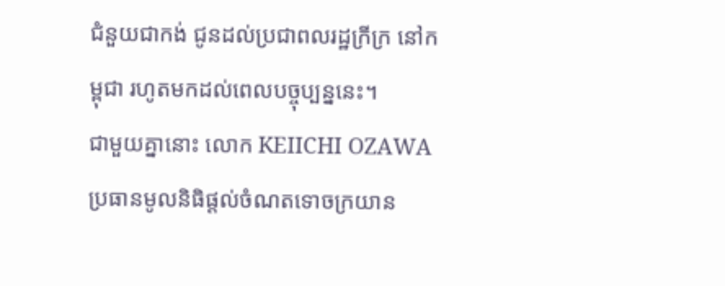ជំនួយជាកង់ ជូនដល់ប្រជាពលរដ្ឋក្រីក្រ នៅកម្ពុជា រហូតមកដល់ពេលបច្ចុប្បន្ននេះ។
ជាមួយគ្នានោះ លោក KEIICHI OZAWA ប្រធានមូលនិធិផ្តល់ចំណតទោចក្រយាន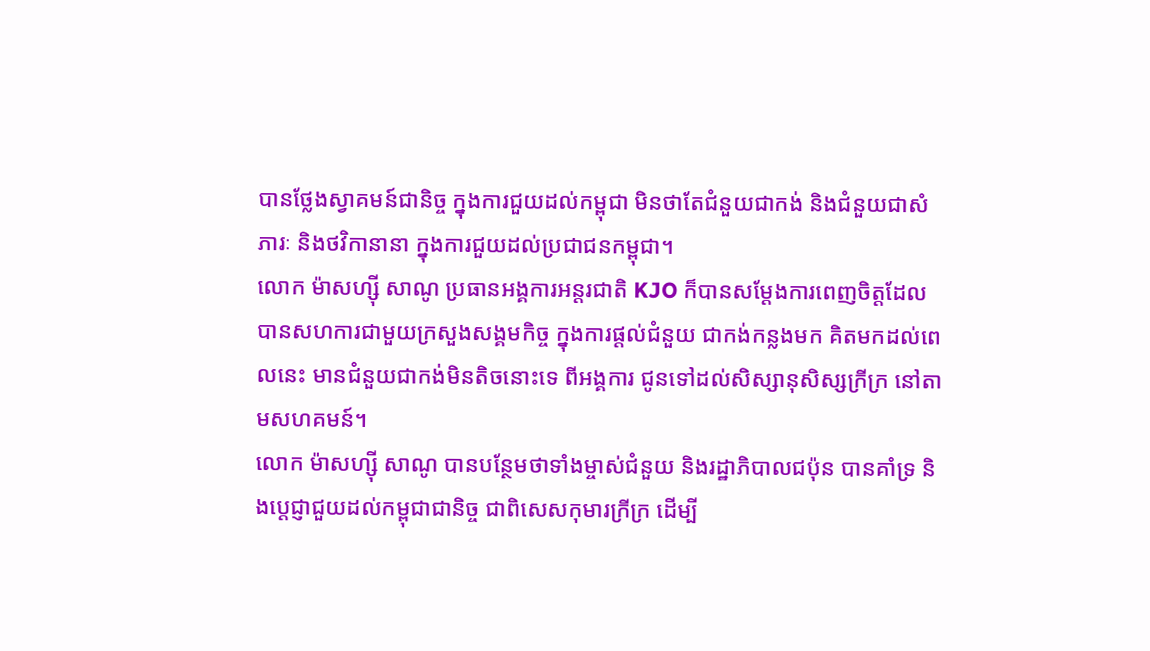បានថ្លែងស្វាគមន៍ជានិច្ច ក្នុងការជួយដល់កម្ពុជា មិនថាតែជំនួយជាកង់ និងជំនួយជាសំភារៈ និងថវិកានានា ក្នុងការជួយដល់ប្រជាជនកម្ពុជា។
លោក ម៉ាសហ្ស៊ី សាណូ ប្រធានអង្គការអន្តរជាតិ KJO ក៏បានសម្តែងការពេញចិត្តដែលបានសហការជាមួយក្រសួងសង្គមកិច្ច ក្នុងការផ្តល់ជំនួយ ជាកង់កន្លងមក គិតមកដល់ពេលនេះ មានជំនួយជាកង់មិនតិចនោះទេ ពីអង្គការ ជូនទៅដល់សិស្សានុសិស្សក្រីក្រ នៅតាមសហគមន៍។
លោក ម៉ាសហ្ស៊ី សាណូ បានបន្ថែមថាទាំងម្ចាស់ជំនួយ និងរដ្ឋាភិបាលជប៉ុន បានគាំទ្រ និងបេ្តជ្ញាជួយដល់កម្ពុជាជានិច្ច ជាពិសេសកុមារក្រីក្រ ដើម្បី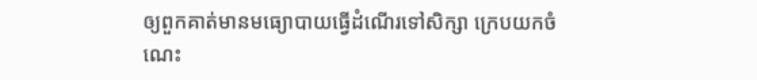ឲ្យពួកគាត់មានមធ្យោបាយធ្វើដំណើរទៅសិក្សា ក្រេបយកចំណេះ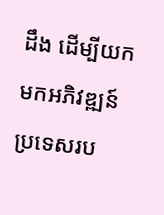ដឹង ដើម្បីយកមកអភិវឌ្ឍន៍ប្រទេសរប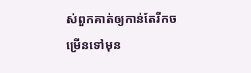ស់ពួកគាត់ឲ្យកាន់តែរីកចម្រើនទៅមុន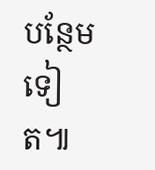បន្ថែមទៀត៕